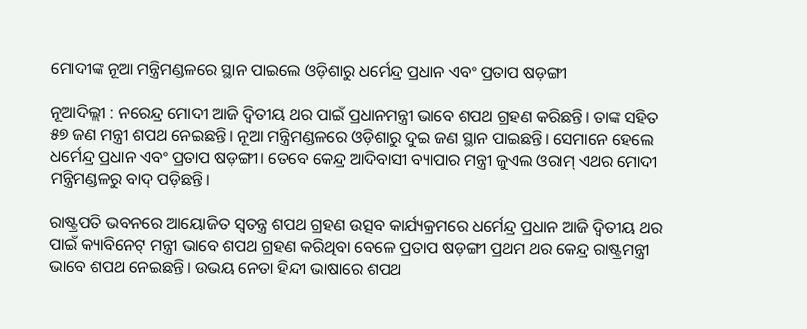ମୋଦୀଙ୍କ ନୂଆ ମନ୍ତ୍ରିମଣ୍ଡଳରେ ସ୍ଥାନ ପାଇଲେ ଓଡ଼ିଶାରୁ ଧର୍ମେନ୍ଦ୍ର ପ୍ରଧାନ ଏବଂ ପ୍ରତାପ ଷଡ଼ଙ୍ଗୀ

ନୂଆଦିଲ୍ଲୀ : ନରେନ୍ଦ୍ର ମୋଦୀ ଆଜି ଦ୍ବିତୀୟ ଥର ପାଇଁ ପ୍ରଧାନମନ୍ତ୍ରୀ ଭାବେ ଶପଥ ଗ୍ରହଣ କରିଛନ୍ତି। ତାଙ୍କ ସହିତ ୫୭ ଜଣ ମନ୍ତ୍ରୀ ଶପଥ ନେଇଛନ୍ତି। ନୂଆ ମନ୍ତ୍ରିମଣ୍ଡଳରେ ଓଡ଼ିଶାରୁ ଦୁଇ ଜଣ ସ୍ଥାନ ପାଇଛନ୍ତି। ସେମାନେ ହେଲେ ଧର୍ମେନ୍ଦ୍ର ପ୍ରଧାନ ଏବଂ ପ୍ରତାପ ଷଡ଼ଙ୍ଗୀ। ତେବେ କେନ୍ଦ୍ର ଆଦିବାସୀ ବ୍ୟାପାର ମନ୍ତ୍ରୀ ଜୁଏଲ ଓରାମ୍‌ ଏଥର ମୋଦୀ ମନ୍ତ୍ରିମଣ୍ଡଳରୁ ବାଦ୍‌ ପଡ଼ିଛନ୍ତି।

ରାଷ୍ଟ୍ରପତି ଭବନରେ ଆୟୋଜିତ ସ୍ବତନ୍ତ୍ର ଶପଥ ଗ୍ରହଣ ଉତ୍ସବ କାର୍ଯ୍ୟକ୍ରମରେ ଧର୍ମେନ୍ଦ୍ର ପ୍ରଧାନ ଆଜି ଦ୍ବିତୀୟ ଥର ପାଇଁ କ୍ୟାବିନେଟ୍‌ ମନ୍ତ୍ରୀ ଭାବେ ଶପଥ ଗ୍ରହଣ କରିଥିବା ବେଳେ ପ୍ରତାପ ଷଡ଼ଙ୍ଗୀ ପ୍ରଥମ ଥର କେନ୍ଦ୍ର ରାଷ୍ଟ୍ରମନ୍ତ୍ରୀ ଭାବେ ଶପଥ ନେଇଛନ୍ତି। ଉଭୟ ନେତା ହିନ୍ଦୀ ଭାଷା‌ରେ ଶପଥ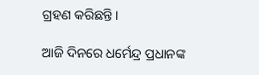ଗ୍ରହଣ କରିଛନ୍ତି।

ଆଜି ଦିନରେ ଧର୍ମେନ୍ଦ୍ର ପ୍ରଧାନଙ୍କ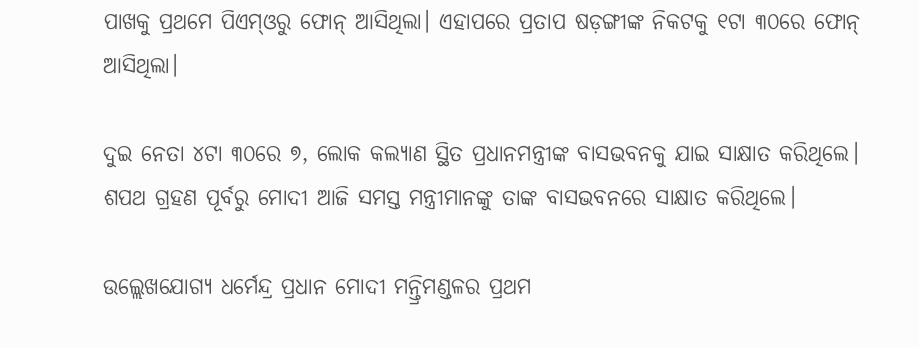ପାଖକୁ ପ୍ରଥମେ ପିଏମ୍‌ଓରୁ ଫୋନ୍‌ ଆସିଥିଲା। ଏହାପରେ ପ୍ରତାପ ଷଡ଼ଙ୍ଗୀଙ୍କ ନିକଟକୁ ୧ଟା ୩୦ରେ ଫୋନ୍‌ ଆସିଥିଲା।

ଦୁଇ ନେତା ୪ଟା ୩୦ରେ ୭, ଲୋକ କଲ୍ୟାଣ ସ୍ଥିତ ପ୍ରଧାନମନ୍ତ୍ରୀଙ୍କ ବାସଭବନକୁ ଯାଇ ସାକ୍ଷାତ କରିଥିଲେ। ଶପଥ ଗ୍ରହଣ ପୂର୍ବରୁ ‌ମୋଦୀ ଆଜି ସମସ୍ତ ମନ୍ତ୍ରୀମାନଙ୍କୁ ତାଙ୍କ ବାସଭବନରେ ସାକ୍ଷାତ କରିଥିଲେ।

ଉଲ୍ଲେଖଯୋଗ୍ୟ ଧର୍ମେନ୍ଦ୍ର ପ୍ରଧାନ ମୋଦୀ ମନ୍ତ୍ରିମଣ୍ଡଳର ପ୍ରଥମ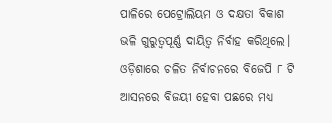ପାଳିରେ ପେଟ୍ରୋଲିୟମ ଓ ଦକ୍ଷତା ବିକାଶ ଭଳି ଗୁରୁତ୍ବପୂର୍ଣ୍ଣ ଦାୟିତ୍ବ ନିର୍ବାହ କରିଥିଲେ। ଓଡ଼ିଶାରେ ଚଳିତ ନିର୍ବାଚନରେ ବିଜେପି ୮ ଟି ଆସନରେ ବିଜୟୀ ହେବା ପଛରେ ମଧ୍ୟ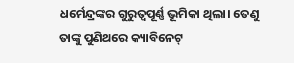ଧର୍ମେନ୍ଦ୍ରଙ୍କର ଗୁରୁତ୍ବପୂର୍ଣ୍ଣ ଭୂମିକା ଥିଲା। ତେଣୁ ତାଙ୍କୁ ପୁଣିଥରେ କ୍ୟାବିନେଟ୍‌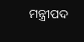ମନ୍ତ୍ରୀପଦ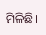ମିଳିଛି।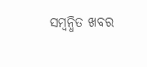ସମ୍ବନ୍ଧିତ ଖବର